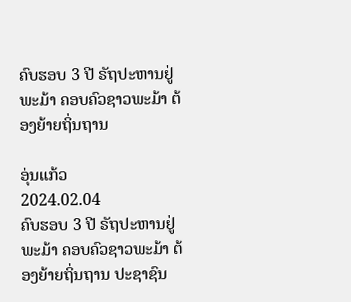ຄົບຮອບ 3 ປີ ຣັຖປະຫານຢູ່ພະມ້າ ຄອບຄົວຊາວພະມ້າ ຕ້ອງຍ້າຍຖິ່ນຖານ

ອຸ່ນແກ້ວ
2024.02.04
ຄົບຮອບ 3 ປີ ຣັຖປະຫານຢູ່ພະມ້າ ຄອບຄົວຊາວພະມ້າ ຕ້ອງຍ້າຍຖິ່ນຖານ ປະຊາຊົນ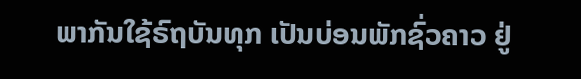ພາກັນໃຊ້ຣົຖບັນທຸກ ເປັນບ່ອນພັກຊົ່ວຄາວ ຢູ່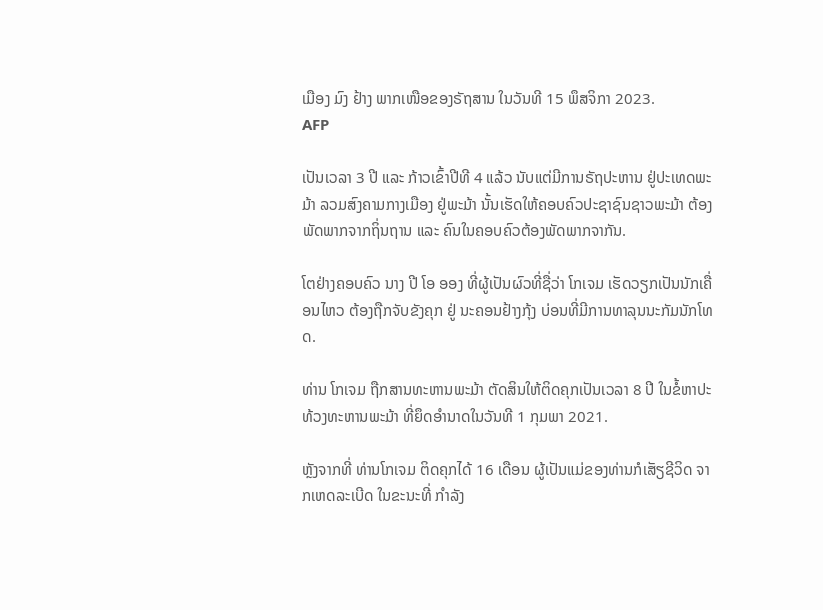ເມືອງ ມົງ ຢ້າງ ພາກເໜືອຂອງຣັຖສານ ໃນວັນທີ 15 ພຶສຈິກາ 2023.
AFP

ເປັນເວລາ 3 ປີ ແລະ ກ້າວເຂົ້າປີທີ 4 ແລ້ວ ນັບແຕ່ມີການຣັຖປະຫານ ຢູ່ປະເທດພະມ້າ ລວມສົງຄາມກາງເມືອງ ຢູ່ພະມ້າ ນັ້ນເຮັດໃຫ້ຄອບຄົວປະຊາຊົນຊາວພະມ້າ ຕ້ອງພັດພາກຈາກຖິ່ນຖານ ແລະ ຄົນໃນຄອບຄົວຕ້ອງພັດພາກຈາກັນ.

ໂຕຢ່າງຄອບຄົວ ນາງ ປີ ໂອ ອອງ ທີ່ຜູ້ເປັນຜົວທີ່ຊື່ວ່າ ໂກເຈມ ເຮັດວຽກເປັນນັກເຄື່ອນໄຫວ ຕ້ອງຖືກຈັບຂັງຄຸກ ຢູ່ ນະຄອນຢ້າງກຸ້ງ ບ່ອນທີ່ມີການທາລຸນນະກັມນັກໂທດ.

ທ່ານ ໂກເຈມ ຖືກສານທະຫານພະມ້າ ຕັດສິນໃຫ້ຕິດຄຸກເປັນເວລາ 8 ປີ ໃນຂໍ້ຫາປະທ້ວງທະຫານພະມ້າ ທີ່ຍຶດອໍານາດໃນວັນທີ 1 ກຸມພາ 2021.

ຫຼັງຈາກທີ່ ທ່ານໂກເຈມ ຕິດຄຸກໄດ້ 16 ເດືອນ ຜູ້ເປັນແມ່ຂອງທ່ານກໍເສັຽຊີວິດ ຈາກເຫດລະເບີດ ໃນຂະນະທີ່ ກໍາລັງ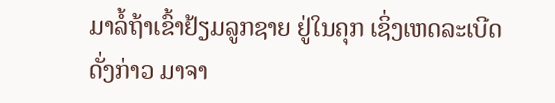ມາລໍ້ຖ້າເຂົ້າຢ້ຽມລູກຊາຍ ຢູ່ໃນຄຸກ ເຊິ່ງເຫດລະເບີດດັ່ງກ່າວ ມາຈາ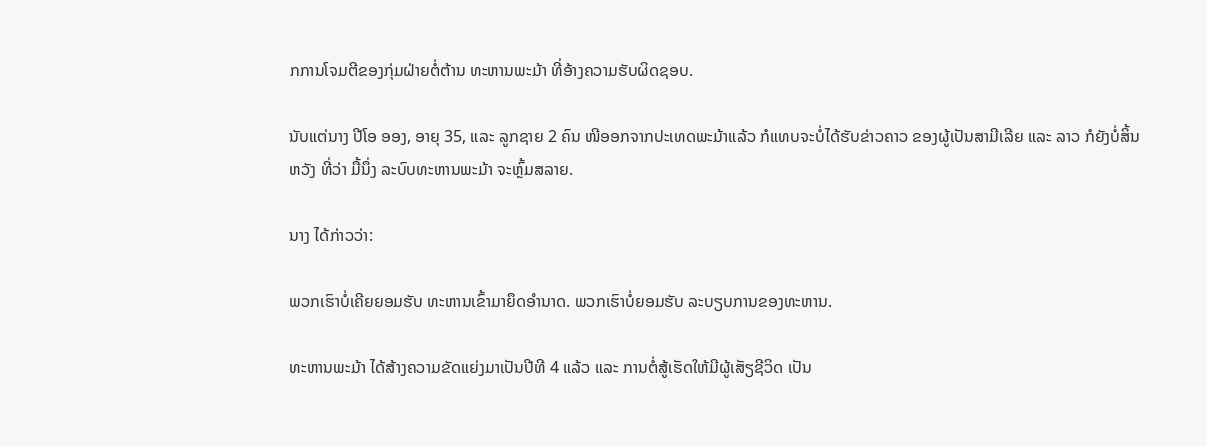ກການໂຈມຕີຂອງກຸ່ມຝ່າຍຕໍ່ຕ້ານ ທະຫານພະມ້າ ທີ່ອ້າງຄວາມຮັບຜິດຊອບ.

ນັບແຕ່ນາງ ປີໂອ ອອງ, ອາຍຸ 35, ແລະ ລູກຊາຍ 2 ຄົນ ໜີອອກຈາກປະເທດພະມ້າແລ້ວ ກໍແທບຈະບໍ່ໄດ້ຮັບຂ່າວຄາວ ຂອງຜູ້ເປັນສາມີເລີຍ ແລະ ລາວ ກໍຍັງບໍ່ສິ້ນຫວັງ ທີ່ວ່າ ມື້ນຶ່ງ ລະບົບທະຫານພະມ້າ ຈະຫຼົ້ມສລາຍ.

ນາງ ໄດ້ກ່າວວ່າ:

ພວກເຮົາບໍ່ເຄີຍຍອມຮັບ ທະຫານເຂົ້າມາຍຶດອໍານາດ. ພວກເຮົາບໍ່ຍອມຮັບ ລະບຽບການຂອງທະຫານ.

ທະຫານພະມ້າ ໄດ້ສ້າງຄວາມຂັດແຍ່ງມາເປັນປີທີ 4 ແລ້ວ ແລະ ການຕໍ່ສູ້ເຮັດໃຫ້ມີຜູ້ເສັຽຊີວິດ ເປັນ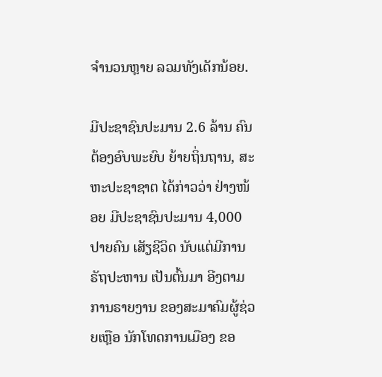ຈໍານວນຫຼາຍ ລວມທັງເດັກນ້ອຍ.

ມີປະຊາຊົນປະມານ 2.6 ລ້ານ ຄົນ ຕ້ອງອົບພະຍົບ ຍ້າຍຖິ່ນຖານ, ສະຫະປະຊາຊາຕ ໄດ້ກ່າວວ່າ ຢ່າງໜ້ອຍ ມີປະຊາຊົນປະມານ 4,000 ປາຍຄົນ ເສັຽຊີວິດ ນັບແຕ່ມີການຣັຖປະຫານ ເປັນຕົ້ນມາ ອີງຕາມ ການຣາຍງານ ຂອງສະມາຄົມຜູ້ຊ່ວຍເຫຼືອ ນັກໂທດການເມືອງ ຂອ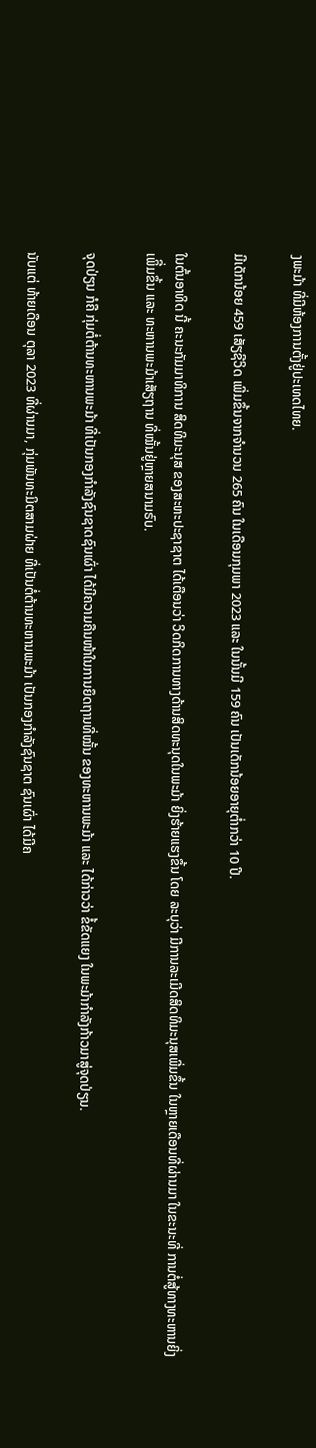ງພະມ້າ ທີ່ມີຫ້ອງການຕັ້ງຢູ່ປະເທດໄທຍ.

ມີເດັກນ້ອຍ 459 ເສັຽຊີວິດ ເພີ່ມຂຶ້ນຈາກຈໍານວນ 265 ຄົນ ໃນເດືອນກຸມພາ 2023 ແລະ ໃນນັ້ນມີ 159 ຄົນ ເປັນເດັກນ້ອຍອາຍຸຕໍ່າກວ່າ 10 ປີ.

ໃນຕົ້ນອາທິດ ນີ້ ຄະນະກັມມາທິການ ສິດທິມະນຸສ ຂອງສະຫະປະຊາຊາຕ ໄດ້ເຕືອນວ່າ ວິດກິດການທາງດ້ານສິດທະນຸດໃນພະມ້າ ຍິ່ງຮ້າຍແຮງຂຶ້ນ ໂດຍ ລະບຸວ່າ ມີການລະເມີດສິດທິມະນຸສເພີ່ມຂຶ້ນ ໃນຫຼາຍເດືອນທີ່ຜ່ານມາ ໃນຂະນະທີ່ ການຕໍ່ສູ້ທາງທະຫານຍິ່ງເພິີ່ມຂຶ້ນ ແລະ ທະຫານພະມ້າເສັຽຖານ ທີ່ໝັ້ນຢູ່ຫຼາຍສນາມຣົບ.

ຈຸດປ່ຽນ ກໍຄື ກຸ່ມຕໍ່ຕ້ານທະຫານພະມ້າ ທີ່ເປັນກອງກໍາລັງຊົນຊາດຊົນເຜົ່າ ໄດ້ມີຄວາມຄືນໜ້າໃນການຍຶດຖານທີ່ໝັ້ນ ຂອງທະຫານພະມ້າ ແລະ ໄດ້ກ່າວວ່າ ຂໍ້ຂັດແຍງ ໃນພະມ້າກໍາລັງກ້າວມາສູ່ຈຸດປ່ຽນ.

ນັບແຕ່ ທ້າຍເດືອນ ຕຸລາ 2023 ທີ່ຜ່ານມາ, ກຸ່ມພັນທະມິຕສາມຝ່າຍ ທີ່ເປັນຕໍ່ຕ້ານທະຫານພະມ້າ ເປັນກອງກໍາລັງຊົນຊາຕ ຊົນເຜົ່າ ໄດ້ມີຄ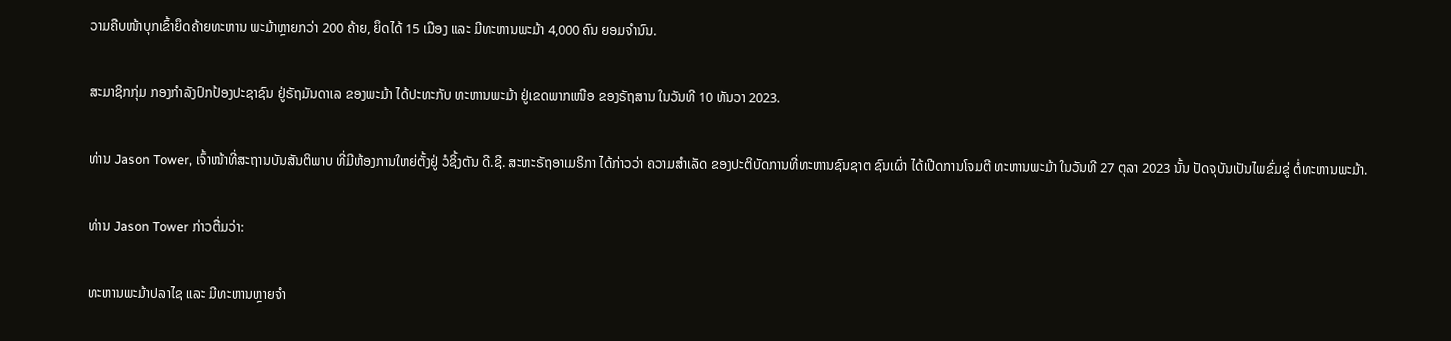ວາມຄືບໜ້າບຸກເຂົ້າຍຶດຄ້າຍທະຫານ ພະມ້າຫຼາຍກວ່າ 200 ຄ້າຍ, ຍຶດໄດ້ 15 ເມືອງ ແລະ ມີທະຫານພະມ້າ 4,000 ຄົນ ຍອມຈໍານົນ.

ສະມາຊິກກຸ່ມ ກອງກໍາລັງປົກປ້ອງປະຊາຊົນ ຢູ່ຣັຖມັນດາເລ ຂອງພະມ້າ ໄດ້ປະທະກັບ ທະຫານພະມ້າ ຢູ່ເຂດພາກເໜືອ ຂອງຣັຖສານ ໃນວັນທີ 10 ທັນວາ 2023.

ທ່ານ Jason Tower, ເຈົ້າໜ້າທີ່ສະຖານບັນສັນຕິພາບ ທີ່ມີຫ້ອງການໃຫຍ່ຕັ້ງຢູ່ ວໍຊິ້ງຕັນ ດີ.ຊີ. ສະຫະຣັຖອາເມຣິກາ ໄດ້ກ່າວວ່າ ຄວາມສໍາເລັດ ຂອງປະຕິບັດການທີ່ທະຫານຊົນຊາຕ ຊົນເຜົ່າ ໄດ້ເປີດການໂຈມຕີ ທະຫານພະມ້າ ໃນວັນທີ 27 ຕຸລາ 2023 ນັ້ນ ປັດຈຸບັນເປັນໄພຂົ່ມຂູ່ ຕໍ່ທະຫານພະມ້າ.

ທ່ານ Jason Tower ກ່າວຕື່ມວ່າ:

ທະຫານພະມ້າປລາໄຊ ແລະ ມີທະຫານຫຼາຍຈໍາ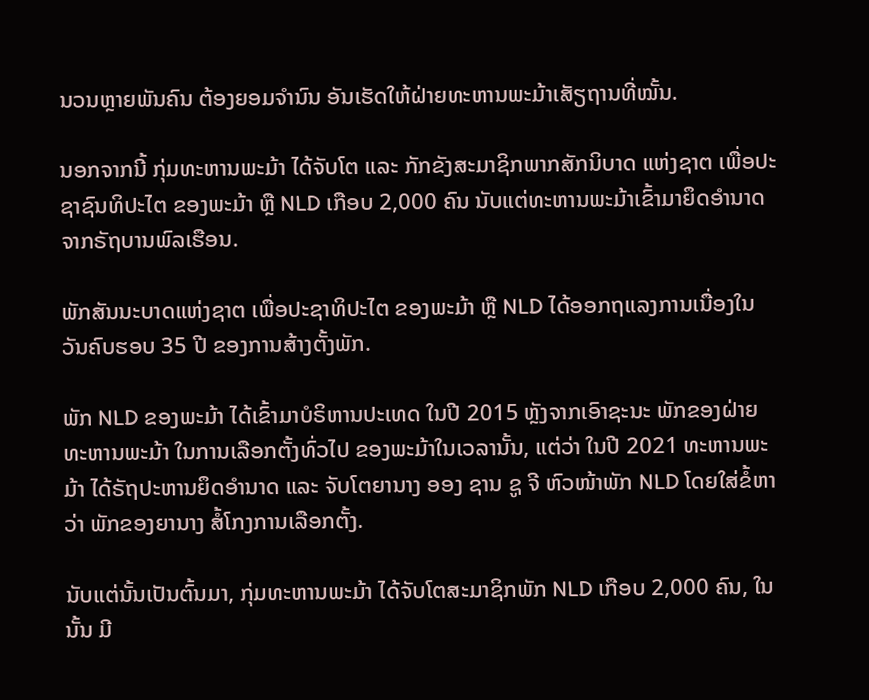ນວນຫຼາຍພັນຄົນ ຕ້ອງຍອມຈໍານົນ ອັນເຮັດໃຫ້ຝ່າຍທະຫານພະມ້າເສັຽຖານທີ່ໝັ້ນ.

ນອກຈາກນີ້ ກຸ່ມທະຫານພະມ້າ ໄດ້ຈັບໂຕ ແລະ ກັກຂັງສະມາຊິກພາກສັກນິບາດ ແຫ່ງຊາຕ ເພື່ອປະຊາຊົນທິປະໄຕ ຂອງພະມ້າ ຫຼື NLD ເກືອບ 2,000 ຄົນ ນັບແຕ່ທະຫານພະມ້າເຂົ້າມາຍຶດອໍານາດຈາກຣັຖບານພົລເຮືອນ.

ພັກສັນນະບາດແຫ່ງຊາຕ ເພື່ອປະຊາທິປະໄຕ ຂອງພະມ້າ ຫຼື NLD ໄດ້ອອກຖແລງການເນື່ອງໃນວັນຄົບຮອບ 35 ປີ ຂອງການສ້າງຕັ້ງພັກ.

ພັກ NLD ຂອງພະມ້າ ໄດ້ເຂົ້າມາບໍຣິຫານປະເທດ ໃນປີ 2015 ຫຼັງຈາກເອົາຊະນະ ພັກຂອງຝ່າຍທະຫານພະມ້າ ໃນການເລືອກຕັ້ງທົ່ວໄປ ຂອງພະມ້າໃນເວລານັ້ນ, ແຕ່ວ່າ ໃນປີ 2021 ທະຫານພະມ້າ ໄດ້ຣັຖປະຫານຍຶດອໍານາດ ແລະ ຈັບໂຕຍານາງ ອອງ ຊານ ຊູ ຈີ ຫົວໜ້າພັກ NLD ໂດຍໃສ່ຂໍ້ຫາວ່າ ພັກຂອງຍານາງ ສໍ້ໂກງການເລືອກຕັ້ງ.

ນັບແຕ່ນັ້ນເປັນຕົ້ນມາ, ກຸ່ມທະຫານພະມ້າ ໄດ້ຈັບໂຕສະມາຊິກພັກ NLD ເກືອບ 2,000 ຄົນ, ໃນນັ້ນ ມີ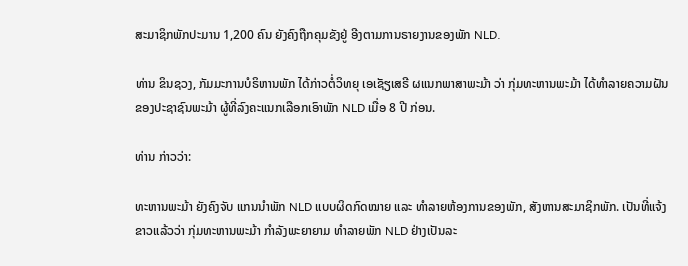ສະມາຊິກພັກປະມານ 1,200 ຄົນ ຍັງຄົງຖືກຄຸມຂັງຢູ່ ອີງຕາມການຣາຍງານຂອງພັກ NLD.

ທ່ານ ຂິນຊວງ, ກັມມະການບໍຣິຫານພັກ ໄດ້ກ່າວຕໍ່ວິທຍຸ ເອເຊັຽເສຣີ ຜແນກພາສາພະມ້າ ວ່າ ກຸ່ມທະຫານພະມ້າ ໄດ້ທໍາລາຍຄວາມຝັນ ຂອງປະຊາຊົນພະມ້າ ຜູ້ທີ່ລົງຄະແນກເລືອກເອົາພັກ NLD ເມື່ອ 8 ປີ ກ່ອນ.

ທ່ານ ກ່າວວ່າ:

ທະຫານພະມ້າ ຍັງຄົງຈັບ ແກນນໍາພັກ NLD ແບບຜິດກົດໝາຍ ແລະ ທໍາລາຍຫ້ອງການຂອງພັກ, ສັງຫານສະມາຊິກພັກ. ເປັນທີ່ແຈ້ງຂາວແລ້ວວ່າ ກຸ່ມທະຫານພະມ້າ ກໍາລັງພະຍາຍາມ ທໍາລາຍພັກ NLD ຢ່າງເປັນລະ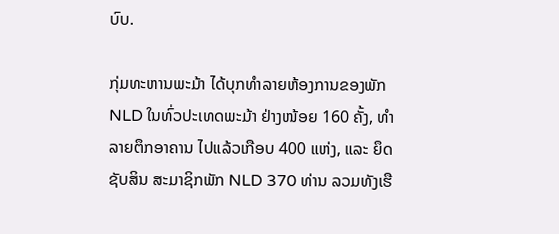ບົບ.

ກຸ່ມທະຫານພະມ້າ ໄດ້ບຸກທໍາລາຍຫ້ອງການຂອງພັກ NLD ໃນທົ່ວປະເທດພະມ້າ ຢ່າງໜ້ອຍ 160 ຄັ້ງ, ທໍາລາຍຕຶກອາຄານ ໄປແລ້ວເກືອບ 400 ແຫ່ງ, ແລະ ຍຶດຊັບສິນ ສະມາຊິກພັກ NLD 370 ທ່ານ ລວມທັງເຮື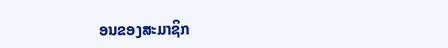ອນຂອງສະມາຊິກ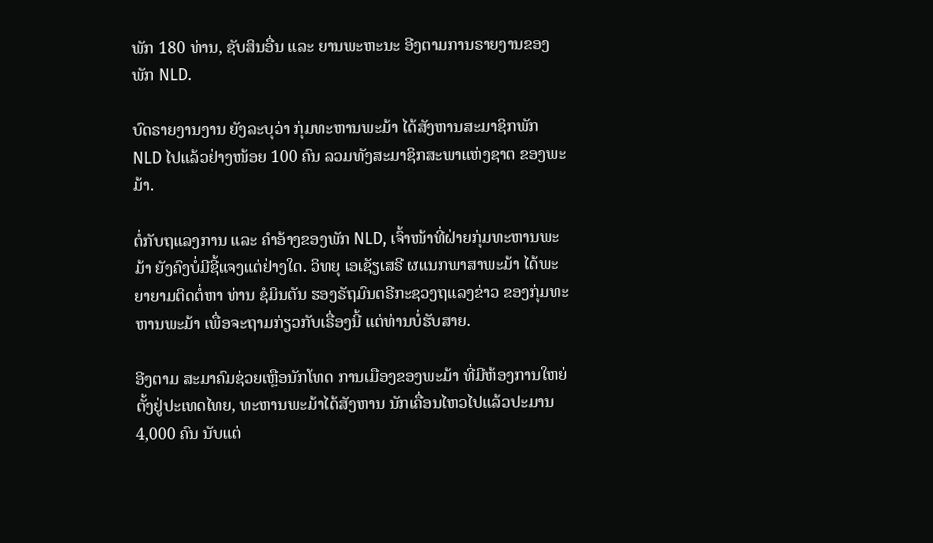ພັກ 180 ທ່ານ, ຊັບສິນອື່ນ ແລະ ຍານພະຫະນະ ອີງຕາມການຣາຍງານຂອງພັກ NLD.

ບົດຣາຍງານງານ ຍັງລະບຸວ່າ ກຸ່ມທະຫານພະມ້າ ໄດ້ສັງຫານສະມາຊິກພັກ NLD ໄປແລ້ວຢ່າງໜ້ອຍ 100 ຄົນ ລວມທັງສະມາຊິກສະພາແຫ່ງຊາຕ ຂອງພະມ້າ.

ຕໍ່ກັບຖແລງການ ແລະ ຄໍາອ້າງຂອງພັກ NLD, ເຈົ້າໜ້າທີ່ຝ່າຍກຸ່ມທະຫານພະມ້າ ຍັງຄົງບໍ່ມີຊີ້ແຈງແຕ່ຢ່າງໃດ. ວິທຍຸ ເອເຊັຽເສຣີ ຜແນກພາສາພະມ້າ ໄດ້ພະຍາຍາມຕິດຕໍ່ຫາ ທ່ານ ຊໍມິນຕັນ ຮອງຣັຖມົນຕຣີກະຊວງຖແລງຂ່າວ ຂອງກຸ່ມທະຫານພະມ້າ ເພື່ອຈະຖາມກ່ຽວກັບເຣື່ອງນີ້ ແຕ່ທ່ານບໍ່ຮັບສາຍ.

ອີງຕາມ ສະມາຄົມຊ່ວຍເຫຼືອນັກໂທດ ການເມືອງຂອງພະມ້າ ທີ່ມີຫ້ອງການໃຫຍ່ຕັ້ງຢູ່ປະເທດໄທຍ, ທະຫານພະມ້າໄດ້ສັງຫານ ນັກເຄື່ອນໄຫວໄປແລ້ວປະມານ 4,000 ຄົນ ນັບແຕ່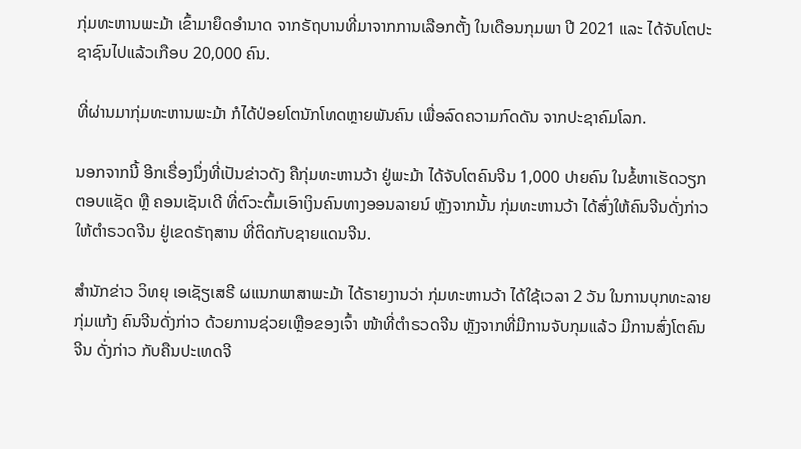ກຸ່ມທະຫານພະມ້າ ເຂົ້າມາຍຶດອໍານາດ ຈາກຣັຖບານທີ່ມາຈາກການເລືອກຕັ້ງ ໃນເດືອນກຸມພາ ປີ 2021 ແລະ ໄດ້ຈັບໂຕປະຊາຊົນໄປແລ້ວເກືອບ 20,000 ຄົນ.

ທີ່ຜ່ານມາກຸ່ມທະຫານພະມ້າ ກໍໄດ້ປ່ອຍໂຕນັກໂທດຫຼາຍພັນຄົນ ເພື່ອລົດຄວາມກົດດັນ ຈາກປະຊາຄົມໂລກ.

ນອກຈາກນີ້ ອີກເຣື່ອງນຶ່ງທີ່ເປັນຂ່າວດັງ ຄືກຸ່ມທະຫານວ້າ ຢູ່ພະມ້າ ໄດ້ຈັບໂຕຄົນຈີນ 1,000 ປາຍຄົນ ໃນຂໍ້ຫາເຮັດວຽກຕອບແຊັດ ຫຼື ຄອນເຊັນເດີ ທີ່ຕົວະຕົ້ມເອົາເງິນຄົນທາງອອນລາຍນ໌ ຫຼັງຈາກນັ້ນ ກຸ່ມທະຫານວ້າ ໄດ້ສົ່ງໃຫ້ຄົນຈີນດັ່ງກ່າວ ໃຫ້ຕໍາຣວດຈີນ ຢູ່ເຂດຣັຖສານ ທີ່ຕິດກັບຊາຍແດນຈີນ.

ສໍານັກຂ່າວ ວິທຍຸ ເອເຊັຽເສຣີ ຜແນກພາສາພະມ້າ ໄດ້ຣາຍງານວ່າ ກຸ່ມທະຫານວ້າ ໄດ້ໃຊ້ເວລາ 2 ວັນ ໃນການບຸກທະລາຍກຸ່ມແກ້ງ ຄົນຈີນດັ່ງກ່າວ ດ້ວຍການຊ່ວຍເຫຼືອຂອງເຈົ້າ ໜ້າທີ່ຕໍາຣວດຈີນ ຫຼັງຈາກທີ່ມີການຈັບກຸມແລ້ວ ມີການສົ່ງໂຕຄົນຈີນ ດັ່ງກ່າວ ກັບຄືນປະເທດຈີ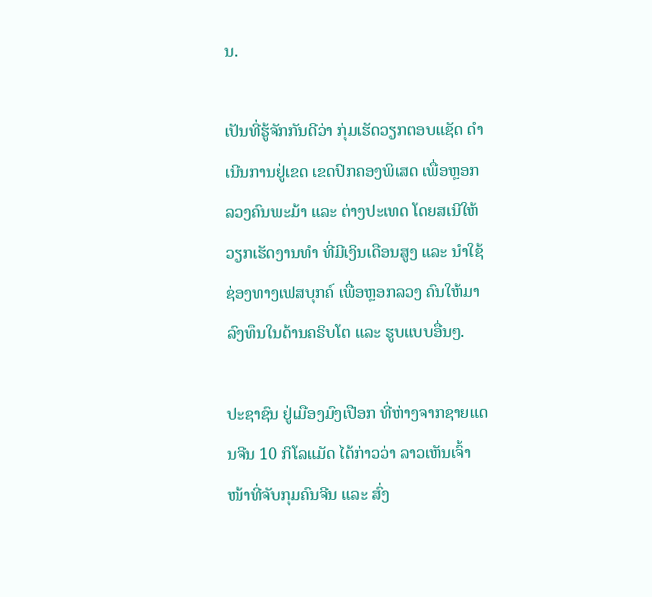ນ.

ເປັນທີ່ຮູ້ຈັກກັນດີວ່າ ກຸ່ມເຮັດວຽກຕອບແຊັດ ດໍາເນີນການຢູ່ເຂດ ເຂດປົກຄອງພິເສດ ເພື່ອຫຼອກລວງຄົນພະມ້າ ແລະ ຕ່າງປະເທດ ໂດຍສເນີໃຫ້ວຽກເຮັດງານທໍາ ທີ່ມີເງິນເດືອນສູງ ແລະ ນໍາໃຊ້ຊ່ອງທາງເຟສບຸກຄ໌ ເພື່ອຫຼອກລວງ ຄົນໃຫ້ມາລົງທຶນໃນດ້ານຄຣິບໂຕ ແລະ ຮູບແບບອື່ນໆ.

ປະຊາຊົນ ຢູ່ເມືອງມົງເປືອກ ທີ່ຫ່າງຈາກຊາຍແດນຈີນ 10 ກິໂລແມັດ ໄດ້ກ່າວວ່າ ລາວເຫັນເຈົ້າໜ້າທີ່ຈັບກຸມຄົນຈີນ ແລະ ສົ່ງ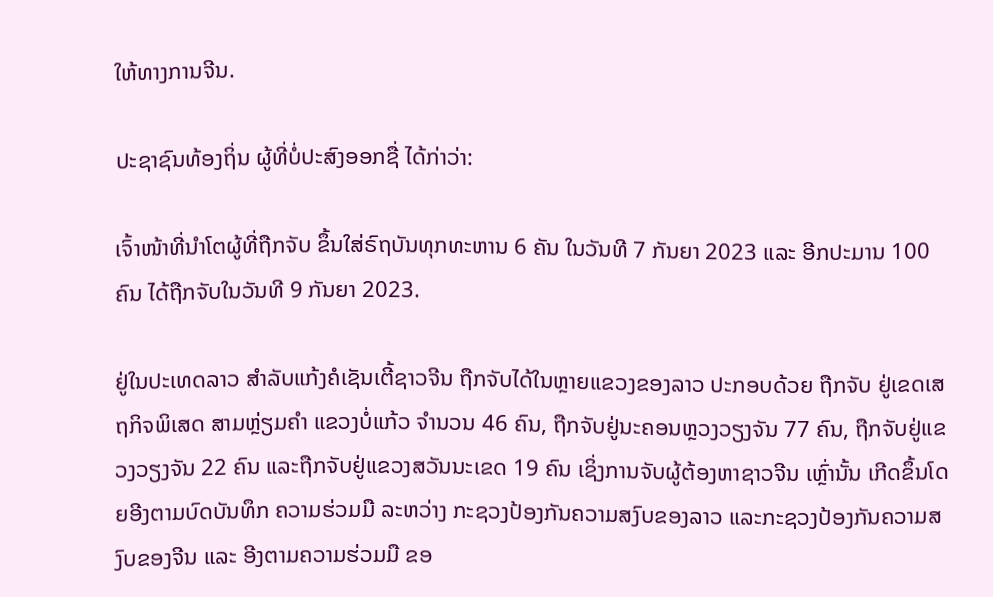ໃຫ້ທາງການຈີນ.

ປະຊາຊົນທ້ອງຖິ່ນ ຜູ້ທີ່ບໍ່ປະສົງອອກຊື່ ໄດ້ກ່າວ່າ:

ເຈົ້າໜ້າທີ່ນໍາໂຕຜູ້ທີ່ຖືກຈັບ ຂຶ້ນໃສ່ຣົຖບັນທຸກທະຫານ 6 ຄັນ ໃນວັນທີ 7 ກັນຍາ 2023 ແລະ ອີກປະມານ 100 ຄົນ ໄດ້ຖືກຈັບໃນວັນທີ 9 ກັນຍາ 2023.

ຢູ່ໃນປະເທດລາວ ສໍາລັບແກ້ງຄໍເຊັນເຕີ້ຊາວຈີນ ຖືກຈັບໄດ້ໃນຫຼາຍແຂວງຂອງລາວ ປະກອບດ້ວຍ ຖືກຈັບ ຢູ່ເຂດເສຖກິຈພິເສດ ສາມຫຼ່ຽມຄໍາ ແຂວງບໍ່ແກ້ວ ຈໍານວນ 46 ຄົນ, ຖືກຈັບຢູ່ນະຄອນຫຼວງວຽງຈັນ 77 ຄົນ, ຖືກຈັບຢູ່ແຂວງວຽງຈັນ 22 ຄົນ ແລະຖືກຈັບຢູ່ແຂວງສວັນນະເຂດ 19 ຄົນ ເຊິ່ງການຈັບຜູ້ຕ້ອງຫາຊາວຈີນ ເຫຼົ່ານັ້ນ ເກີດຂຶ້ນໂດຍອີງຕາມບົດບັນທຶກ ຄວາມຮ່ວມມື ລະຫວ່າງ ກະຊວງປ້ອງກັນຄວາມສງົບຂອງລາວ ແລະກະຊວງປ້ອງກັນຄວາມສງົບຂອງຈີນ ແລະ ອີງຕາມຄວາມຮ່ວມມື ຂອ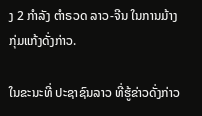ງ 2 ກໍາລັງ ຕໍາຣວດ ລາວ-ຈີນ ໃນການມ້າງກຸ່ມແກ້ງດັ່ງກ່າວ.

ໃນຂະນະທີ່ ປະຊາຊົນລາວ ທີ່ຮູ້ຂ່າວດັ່ງກ່າວ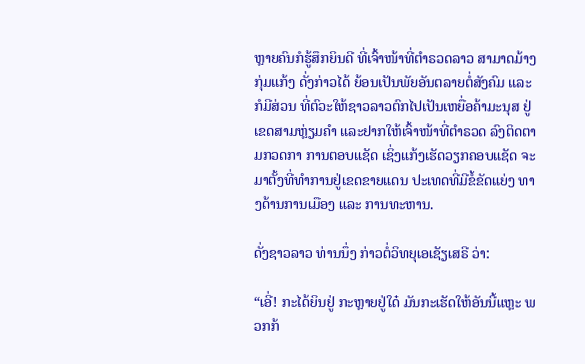ຫຼາຍຄົນກໍຮູ້ສຶກຍິນດີ ທີ່ເຈົ້າໜ້າທີ່ຕໍາຣວດລາວ ສາມາດມ້າງກຸ່ມແກ້ງ ດັ່ງກ່າວໄດ້ ຍ້ອນເປັນພັຍອັນຕລາຍຕໍ່ສັງຄົມ ແລະກໍມີສ່ວນ ທີ່ຕົວະໃຫ້ຊາວລາວຕົກໄປເປັນເຫຍື່ອຄ້າມະນຸສ ຢູ່ເຂດສາມຫຼ່ຽມຄໍາ ແລະຢາກໃຫ້ເຈົ້າໜ້າທີ່ຕໍາຣວດ ລົງຕິດຕາມກວດກາ ການຕອບແຊັດ ເຊິ່ງແກ້ງເຮັດວຽກຄອບແຊັດ ຈະມາຕັ້ງທີ່ທໍາການຢູ່ເຂດຂາຍແດນ ປະເທດທີ່ມີຂໍ້ຂັດແຍ່ງ ທາງດ້ານການເມືອງ ແລະ ການທະຫານ.

ດັ່ງຊາວລາວ ທ່ານນຶ່ງ ກ່າວຕໍ່ວິທຍຸເອເຊັຽເສຣີ ວ່າ:

“ເອີ່! ກະໄດ້ຍິນຢູ່ ກະຫຼາຍຢູ່ໃດ໋ ມັນກະເຮັດໃຫ້ອັນນີ້ແຫຼະ ພວກກ້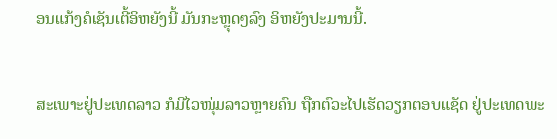ອນແກ້ງຄໍເຊັນເຕີ້ອິຫຍັງນີ້ ມັນກະຫຼຸດໆລົງ ອິຫຍັງປະມານນີ້.

ສະເພາະຢູ່ປະເທດລາວ ກໍມີໄວໜຸ່ມລາວຫຼາຍຄົນ ຖືກຕົວະໄປເຮັດວຽກຕອບແຊັດ ຢູ່ປະເທດພະ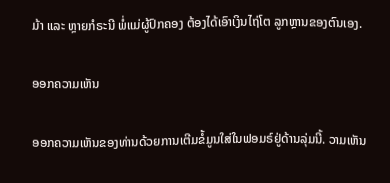ມ້າ ແລະ ຫຼາຍກໍຣະນີ ພໍ່ແມ່ຜູ້ປົກຄອງ ຕ້ອງໄດ້ເອົາເງິນໄຖ່ໂຕ ລູກຫຼານຂອງຕົນເອງ.

ອອກຄວາມເຫັນ

ອອກຄວາມເຫັນຂອງທ່ານດ້ວຍການເຕີມຂໍ້ມູນໃສ່ໃນຟອມຣ໌ຢູ່ດ້ານລຸ່ມນີ້. ວາມເຫັນ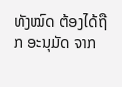ທັງໝົດ ຕ້ອງໄດ້ຖືກ ອະນຸມັດ ຈາກ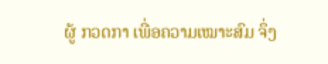ຜູ້ ກວດກາ ເພື່ອຄວາມເໝາະສົມ ຈຶ່ງ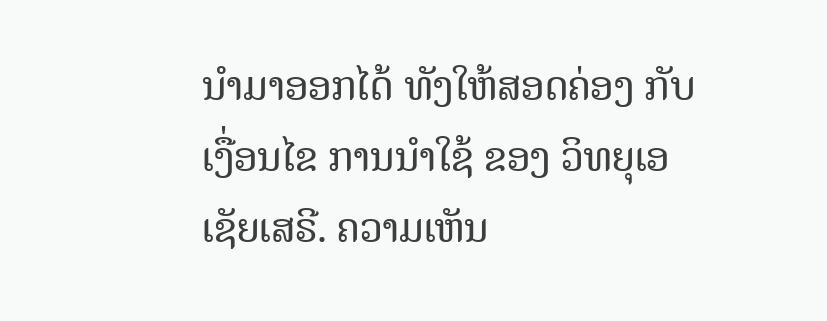ນໍາມາອອກໄດ້ ທັງໃຫ້ສອດຄ່ອງ ກັບ ເງື່ອນໄຂ ການນຳໃຊ້ ຂອງ ວິທຍຸເອເຊັຍເສຣີ. ຄວາມເຫັນ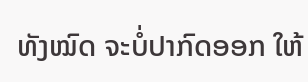ທັງໝົດ ຈະບໍ່ປາກົດອອກ ໃຫ້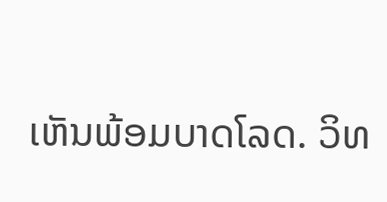ເຫັນພ້ອມບາດໂລດ. ວິທ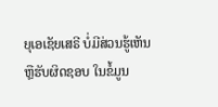ຍຸເອເຊັຍເສຣີ ບໍ່ມີສ່ວນຮູ້ເຫັນ ຫຼືຮັບຜິດຊອບ ໃນຂໍ້ມູນ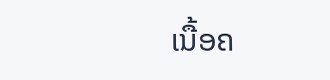ເນື້ອຄ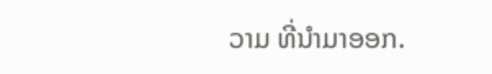ວາມ ທີ່ນໍາມາອອກ.